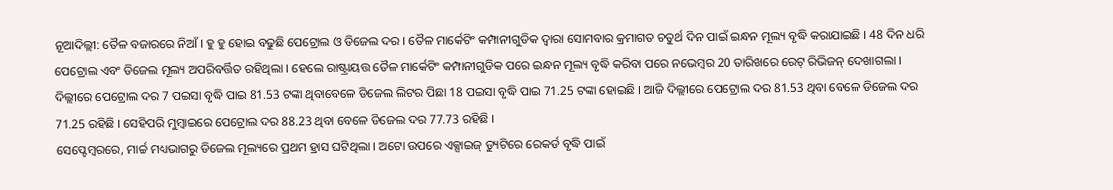ନୂଆଦିଲ୍ଲୀ: ତୈଳ ବଜାରରେ ନିଆଁ । ହୁ ହୁ ହୋଇ ବଢୁଛି ପେଟ୍ରୋଲ ଓ ଡିଜେଲ ଦର । ତୈଳ ମାର୍କେଟିଂ କମ୍ପାନୀଗୁଡିକ ଦ୍ବାରା ସୋମବାର କ୍ରମାଗତ ଚତୁର୍ଥ ଦିନ ପାଇଁ ଇନ୍ଧନ ମୂଲ୍ୟ ବୃଦ୍ଧି କରାଯାଇଛି । 48 ଦିନ ଧରି ପେଟ୍ରୋଲ ଏବଂ ଡିଜେଲ ମୂଲ୍ୟ ଅପରିବର୍ତ୍ତିତ ରହିଥିଲା । ହେଲେ ରାଷ୍ଟ୍ରାୟତ୍ତ ତୈଳ ମାର୍କେଟିଂ କମ୍ପାନୀଗୁଡିକ ପରେ ଇନ୍ଧନ ମୂଲ୍ୟ ବୃଦ୍ଧି କରିବା ପରେ ନଭେମ୍ବର 20 ତାରିଖରେ ରେଟ୍ ରିଭିଜନ୍ ଦେଖାଗଲା ।
ଦିଲ୍ଲୀରେ ପେଟ୍ରୋଲ ଦର 7 ପଇସା ବୃଦ୍ଧି ପାଇ 81.53 ଟଙ୍କା ଥିବାବେଳେ ଡିଜେଲ ଲିଟର ପିଛା 18 ପଇସା ବୃଦ୍ଧି ପାଇ 71.25 ଟଙ୍କା ହୋଇଛି । ଆଜି ଦିଲ୍ଲୀରେ ପେଟ୍ରୋଲ ଦର 81.53 ଥିବା ବେଳେ ଡିଜେଲ ଦର 71.25 ରହିଛି । ସେହିପରି ମୁମ୍ବାଇରେ ପେଟ୍ରୋଲ ଦର 88.23 ଥିବା ବେଳେ ଡିଜେଲ ଦର 77.73 ରହିଛି ।
ସେପ୍ଟେମ୍ବରରେ, ମାର୍ଚ୍ଚ ମଧ୍ୟଭାଗରୁ ଡିଜେଲ ମୂଲ୍ୟରେ ପ୍ରଥମ ହ୍ରାସ ଘଟିଥିଲା । ଅଟୋ ଉପରେ ଏକ୍ସାଇଜ୍ ଡ୍ୟୁଟିରେ ରେକର୍ଡ ବୃଦ୍ଧି ପାଇଁ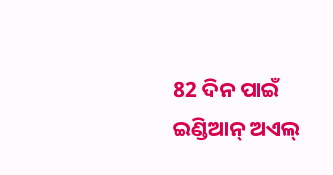82 ଦିନ ପାଇଁ ଇଣ୍ଡିଆନ୍ ଅଏଲ୍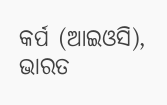କର୍ପ (ଆଇଓସି), ଭାରତ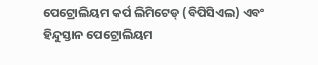ପେଟ୍ରୋଲିୟମ କର୍ପ ଲିମିଟେଡ୍ (ବିପିସିଏଲ) ଏବଂ ହିନ୍ଦୁସ୍ତାନ ପେଟ୍ରୋଲିୟମ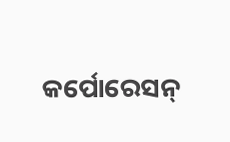କର୍ପୋରେସନ୍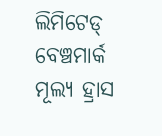ଲିମିଟେଡ୍ ବେଞ୍ଚମାର୍କ ମୂଲ୍ୟ ହ୍ରାସ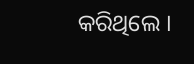କରିଥିଲେ ।